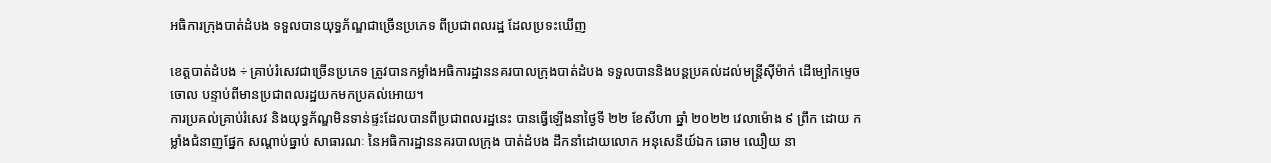អធិការក្រុងបាត់ដំបង ទទួលបានយុទ្ធភ័ណ្ឌជាច្រើនប្រភេទ ពីប្រជាពលរដ្ឋ ដែលប្រទះឃើញ

ខេត្តបាត់ដំបង ÷ គ្រាប់រំសេវជាច្រើនប្រភេទ ត្រូវបានកម្លាំងអធិការដ្ឋាននគរបាលក្រុងបាត់ដំបង ទទួលបាននិងបន្តប្រគល់ដល់មន្ត្រីសុីម៉ាក់ ដើម្បៅកម្ទេចចោល បន្ទាប់ពីមានប្រជាពលរដ្ឋយកមកប្រគល់អោយ។
ការប្រគល់គ្រាប់រំសេវ និងយុទ្ធភ័ណ្ឌមិនទាន់ផ្ទះដែលបានពីប្រជាពលរដ្ឋនេះ បានធ្វើឡើងនាថ្ងៃទី ២២ ខែសីហា ឆ្នាំ ២០២២ វេលាម៉ោង ៩ ព្រឹក ដោយ កម្លាំងជំនាញផ្នែក សណ្តាប់ធ្នាប់ សាធារណៈ នៃអធិការដ្ឋាននគរបាលក្រុង បាត់ដំបង ដឹកនាំដោយលោក អនុសេនីយ៍ឯក ឆោម ឈឿយ នា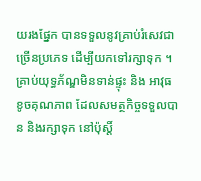យរងផ្នែក បានទទួលនូវគ្រាប់រំសេវជាច្រើនប្រភេទ ដើម្បីយកទៅរក្សាទុក ។
គ្រាប់យុទ្ធភ័ណ្ឌមិនទាន់ផ្ទុះ និង អាវុធខូចគុណភាព ដែលសមត្ថកិច្ចទទួលបាន និងរក្សាទុក នៅប៉ុស្តិ៍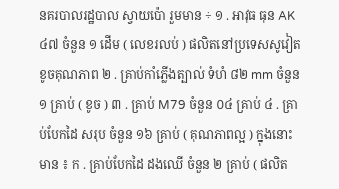នគរបាលរដ្ឋបាល ស្វាយប៉ោ រួមមាន ÷ ១ . អាវុធ ធុន AK ៤៧ ចំនួន ១ ដើម ( លេខរលប់ ) ផលិតនៅប្រទេសសូវៀត ខូចគុណភាព ២ . គ្រាប់កាំភ្លើងត្បាល់ ទំហំ ៨២ mm ចំនួន ១ គ្រាប់ ( ខូច ) ៣ . គ្រាប់ M79 ចំនួន ០៤ គ្រាប់ ៤ . គ្រាប់បែកដៃ សរុប ចំនួន ១៦ គ្រាប់ ( គុណភាពល្អ ) ក្នុងនោះមាន ៖ ក . គ្រាប់បែកដៃ ដងឈើ ចំនួន ២ គ្រាប់ ( ផលិត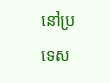នៅប្រទេស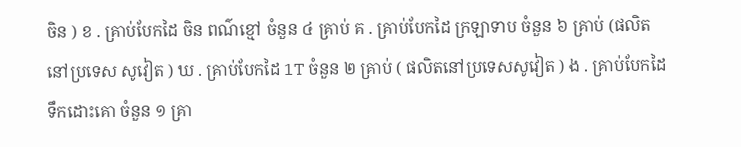ចិន ) ខ . គ្រាប់បែកដៃ ចិន ពណ៌ខ្មៅ ចំនួន ៤ គ្រាប់ គ . គ្រាប់បែកដៃ ក្រឡាទាប ចំនួន ៦ គ្រាប់ (ផលិតនៅប្រទេស សូវៀត ) ឃ . គ្រាប់បែកដៃ 1T ចំនួន ២ គ្រាប់ ( ផលិតនៅប្រទេសសូវៀត ) ង . គ្រាប់បែកដៃ ទឹកដោះគោ ចំនួន ១ គ្រា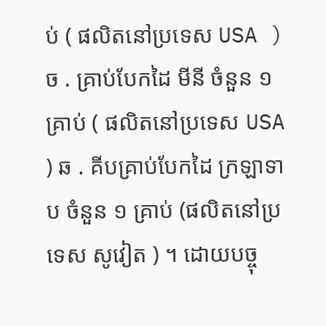ប់ ( ផលិតនៅប្រទេស USA ) ច . គ្រាប់បែកដៃ មីនី ចំនួន ១ គ្រាប់ ( ផលិតនៅប្រទេស USA ) ឆ . គីបគ្រាប់បែកដៃ ក្រឡាទាប ចំនួន ១ គ្រាប់ (ផលិតនៅប្រទេស សូវៀត ) ។ ដោយបច្ចុ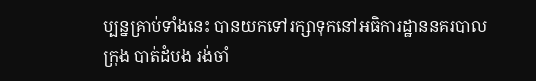ប្បន្នគ្រាប់ទាំងនេះ បានយកទៅរក្សាទុកនៅអធិការដ្ឋាននគរបាលក្រុង បាត់ដំបង រង់ចាំ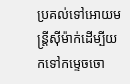ប្រគល់ទៅអោយមន្ត្រីសុីម៉ាក់ដើម្បីយកទៅកម្ទេចចោ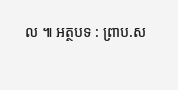ល ៕ អត្ថបទ : ព្រាប.ស